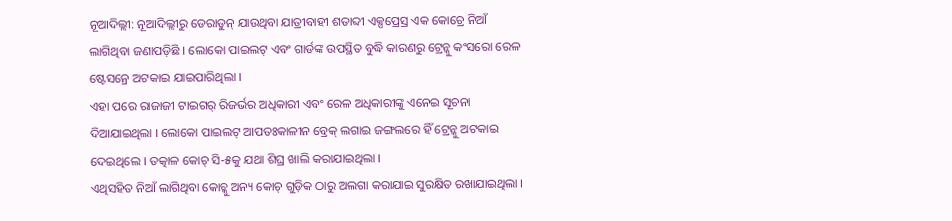ନୂଆଦିଲ୍ଲୀ: ନୂଆଦିଲ୍ଲୀରୁ ଡେରାଡୁନ୍ ଯାଉଥିବା ଯାତ୍ରୀବାହୀ ଶତାବ୍ଦୀ ଏକ୍ସପ୍ରେସ୍ର ଏକ କୋଚ୍ରେ ନିଆଁ ଲାଗିଥିବା ଜଣାପଡ଼ିଛି । ଲୋକୋ ପାଇଲଟ୍ ଏବଂ ଗାର୍ଡଙ୍କ ଉପସ୍ଥିତ ବୁଦ୍ଧି କାରଣରୁ ଟ୍ରେନ୍କୁ କଂସରୋ ରେଳ ଷ୍ଟେସନ୍ରେ ଅଟକାଇ ଯାଇପାରିଥିଲା ।
ଏହା ପରେ ରାଜାଜୀ ଟାଇଗର୍ ରିଜର୍ଭର ଅଧିକାରୀ ଏବଂ ରେଳ ଅଧିକାରୀଙ୍କୁ ଏନେଇ ସୂଚନା ଦିଆଯାଇଥିଲା । ଲୋକୋ ପାଇଲଟ୍ ଆପତଃକାଳୀନ ବ୍ରେକ୍ ଲଗାଇ ଜଙ୍ଗଲରେ ହିଁ ଟ୍ରେନ୍କୁ ଅଟକାଇ ଦେଇଥିଲେ । ତତ୍କାଳ କୋଚ୍ ସି-୫କୁ ଯଥା ଶିଘ୍ର ଖାଲି କରାଯାଇଥିଲା ।
ଏଥିସହିତ ନିଆଁ ଲାଗିଥିବା କୋଚ୍କୁ ଅନ୍ୟ କୋଚ୍ ଗୁଡ଼ିକ ଠାରୁ ଅଲଗା କରାଯାଇ ସୁରକ୍ଷିତ ରଖାଯାଇଥିଲା ।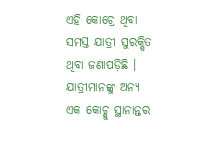ଏହି କୋଚ୍ରେ ଥିବା ସମସ୍ତ ଯାତ୍ରୀ ସୁରକ୍ଷିତ ଥିବା ଜଣାପଡ଼ିଛି । ଯାତ୍ରୀମାନଙ୍କୁ ଅନ୍ୟ ଏକ କୋଚ୍କୁ ସ୍ଥାନାନ୍ତର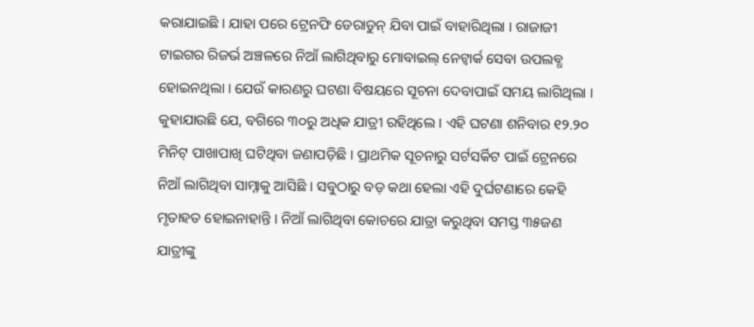କରାଯାଇଛି । ଯାହା ପରେ ଟ୍ରେନଫି ଡେରାଡୁନ୍ ଯିବା ପାଇଁ ବାହାରିଥିଲା । ରାଜାଜୀ ଟାଇଗର ରିଜର୍ଭ ଅଞ୍ଚଳରେ ନିଆଁ ଲାଗିଥିବାରୁ ମୋବାଇଲ୍ ନେଟ୍ୱାର୍କ ସେବା ଉପଲବ୍ଧ ହୋଇନଥିଲା । ଯେଉଁ କାରଣରୁ ଘଟଣା ବିଷୟରେ ସୂଚନା ଦେବାପାଇଁ ସମୟ ଲାଗିଥିଲା । କୁହାଯାଉଛି ଯେ, ବଗିରେ ୩୦ରୁ ଅଧିକ ଯାତ୍ରୀ ରହିଥିଲେ । ଏହି ଘଟଣା ଶନିବାର ୧୨.୨୦ ମିନିଟ୍ ପାଖାପାଖି ଘଟିଥିବା ଜଣାପଡ଼ିଛି । ପ୍ରାଥମିକ ସୂଚନାରୁ ସର୍ଟସର୍କିଟ ପାଇଁ ଟ୍ରେନରେ ନିଆଁ ଲାଗିଥିବା ସାମ୍ନାକୁ ଆସିଛି । ସବୁଠାରୁ ବଡ଼ କଥା ହେଲା ଏହି ଦୁର୍ଘଟଣାରେ କେହି ମୃତାହତ ହୋଇନାହାନ୍ତି । ନିଆଁ ଲାଗିଥିବା କୋଚରେ ଯାତ୍ରା କରୁଥିବା ସମସ୍ତ ୩୫ଜଣ ଯାତ୍ରୀଙ୍କୁ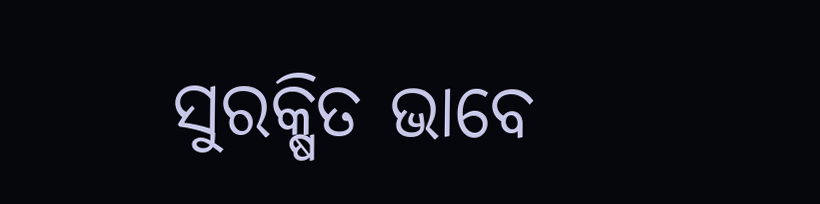ସୁରକ୍ଷିତ ଭାବେ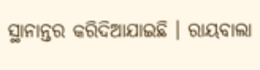ସ୍ଥାନାନ୍ତର କରିଦିଆଯାଇଛି । ରାୟବାଲା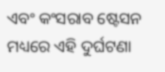ଏବଂ କଂସରାବ ଷ୍ଟେସନ ମଧ୍ୟରେ ଏହି ଦୁର୍ଘଟଣା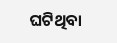ଘଟିଥିବା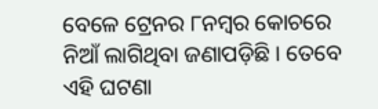ବେଳେ ଟ୍ରେନର ୮ନମ୍ବର କୋଚରେ ନିଆଁ ଲାଗିଥିବା ଜଣାପଡ଼ିଛି । ତେବେ ଏହି ଘଟଣା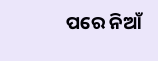ପରେ ନିଆଁ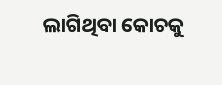ଲାଗିଥିବା କୋଚକୁ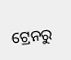ଟ୍ରେନରୁ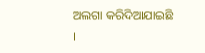ଅଲଗା କରିଦିଆଯାଇଛି ।